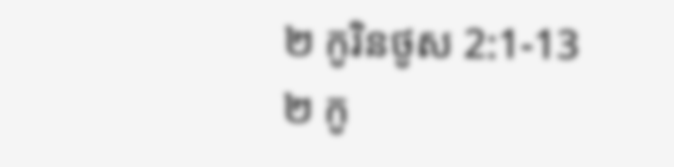២ កូរិនថូស 2:1-13
២ កូ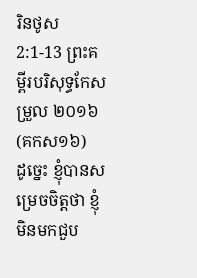រិនថូស 2:1-13 ព្រះគម្ពីរបរិសុទ្ធកែសម្រួល ២០១៦ (គកស១៦)
ដូច្នេះ ខ្ញុំបានសម្រេចចិត្តថា ខ្ញុំមិនមកជួប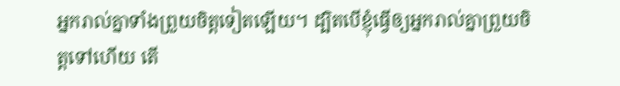អ្នករាល់គ្នាទាំងព្រួយចិត្តទៀតឡើយ។ ដ្បិតបើខ្ញុំធ្វើឲ្យអ្នករាល់គ្នាព្រួយចិត្តទៅហើយ តើ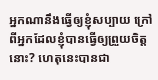អ្នកណានឹងធ្វើឲ្យខ្ញុំសប្បាយ ក្រៅពីអ្នកដែលខ្ញុំបានធ្វើឲ្យព្រួយចិត្តនោះ? ហេតុនេះបានជា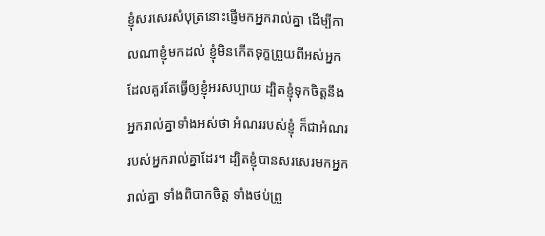ខ្ញុំសរសេរសំបុត្រនោះផ្ញើមកអ្នករាល់គ្នា ដើម្បីកាលណាខ្ញុំមកដល់ ខ្ញុំមិនកើតទុក្ខព្រួយពីអស់អ្នកដែលគួរតែធ្វើឲ្យខ្ញុំអរសប្បាយ ដ្បិតខ្ញុំទុកចិត្តនឹងអ្នករាល់គ្នាទាំងអស់ថា អំណររបស់ខ្ញុំ ក៏ជាអំណររបស់អ្នករាល់គ្នាដែរ។ ដ្បិតខ្ញុំបានសរសេរមកអ្នករាល់គ្នា ទាំងពិបាកចិត្ត ទាំងថប់ព្រួ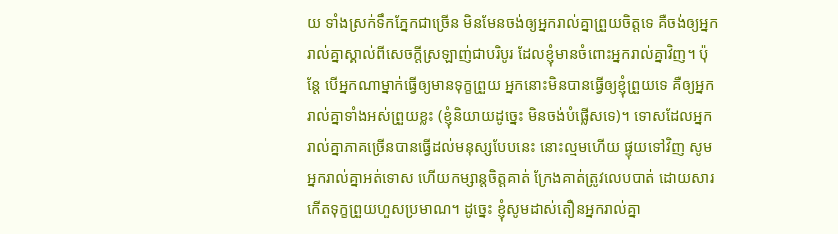យ ទាំងស្រក់ទឹកភ្នែកជាច្រើន មិនមែនចង់ឲ្យអ្នករាល់គ្នាព្រួយចិត្តទេ គឺចង់ឲ្យអ្នករាល់គ្នាស្គាល់ពីសេចក្តីស្រឡាញ់ជាបរិបូរ ដែលខ្ញុំមានចំពោះអ្នករាល់គ្នាវិញ។ ប៉ុន្តែ បើអ្នកណាម្នាក់ធ្វើឲ្យមានទុក្ខព្រួយ អ្នកនោះមិនបានធ្វើឲ្យខ្ញុំព្រួយទេ គឺឲ្យអ្នករាល់គ្នាទាំងអស់ព្រួយខ្លះ (ខ្ញុំនិយាយដូច្នេះ មិនចង់បំផ្លើសទេ)។ ទោសដែលអ្នករាល់គ្នាភាគច្រើនបានធ្វើដល់មនុស្សបែបនេះ នោះល្មមហើយ ផ្ទុយទៅវិញ សូមអ្នករាល់គ្នាអត់ទោស ហើយកម្សាន្តចិត្តគាត់ ក្រែងគាត់ត្រូវលេបបាត់ ដោយសារកើតទុក្ខព្រួយហួសប្រមាណ។ ដូច្នេះ ខ្ញុំសូមដាស់តឿនអ្នករាល់គ្នា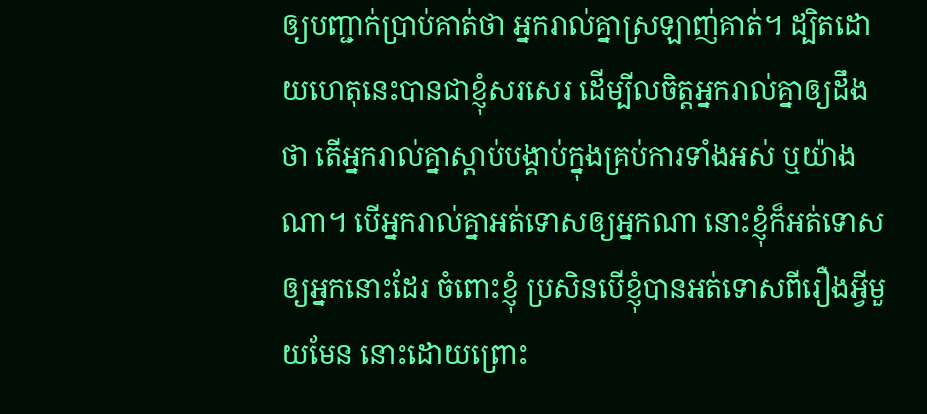ឲ្យបញ្ជាក់ប្រាប់គាត់ថា អ្នករាល់គ្នាស្រឡាញ់គាត់។ ដ្បិតដោយហេតុនេះបានជាខ្ញុំសរសេរ ដើម្បីលចិត្តអ្នករាល់គ្នាឲ្យដឹងថា តើអ្នករាល់គ្នាស្តាប់បង្គាប់ក្នុងគ្រប់ការទាំងអស់ ឬយ៉ាងណា។ បើអ្នករាល់គ្នាអត់ទោសឲ្យអ្នកណា នោះខ្ញុំក៏អត់ទោសឲ្យអ្នកនោះដែរ ចំពោះខ្ញុំ ប្រសិនបើខ្ញុំបានអត់ទោសពីរឿងអ្វីមួយមែន នោះដោយព្រោះ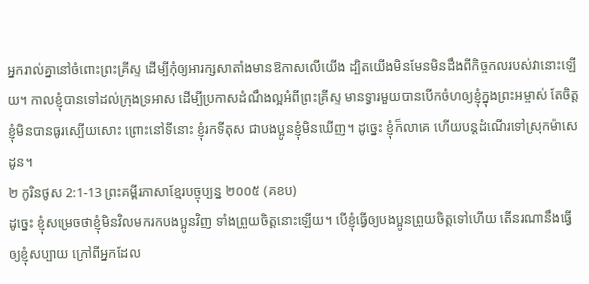អ្នករាល់គ្នានៅចំពោះព្រះគ្រីស្ទ ដើម្បីកុំឲ្យអារក្សសាតាំងមានឱកាសលើយើង ដ្បិតយើងមិនមែនមិនដឹងពីកិច្ចកលរបស់វានោះឡើយ។ កាលខ្ញុំបានទៅដល់ក្រុងទ្រអាស ដើម្បីប្រកាសដំណឹងល្អអំពីព្រះគ្រីស្ទ មានទ្វារមួយបានបើកចំហឲ្យខ្ញុំក្នុងព្រះអម្ចាស់ តែចិត្តខ្ញុំមិនបានធូរស្បើយសោះ ព្រោះនៅទីនោះ ខ្ញុំរកទីតុស ជាបងប្អូនខ្ញុំមិនឃើញ។ ដូច្នេះ ខ្ញុំក៏លាគេ ហើយបន្តដំណើរទៅស្រុកម៉ាសេដូន។
២ កូរិនថូស 2:1-13 ព្រះគម្ពីរភាសាខ្មែរបច្ចុប្បន្ន ២០០៥ (គខប)
ដូច្នេះ ខ្ញុំសម្រេចថាខ្ញុំមិនវិលមករកបងប្អូនវិញ ទាំងព្រួយចិត្តនោះឡើយ។ បើខ្ញុំធ្វើឲ្យបងប្អូនព្រួយចិត្តទៅហើយ តើនរណានឹងធ្វើឲ្យខ្ញុំសប្បាយ ក្រៅពីអ្នកដែល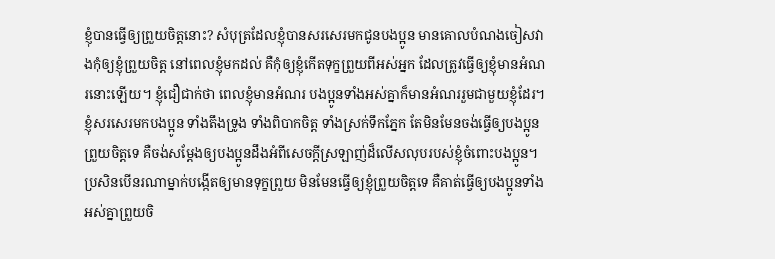ខ្ញុំបានធ្វើឲ្យព្រួយចិត្តនោះ? សំបុត្រដែលខ្ញុំបានសរសេរមកជូនបងប្អូន មានគោលបំណងចៀសវាងកុំឲ្យខ្ញុំព្រួយចិត្ត នៅពេលខ្ញុំមកដល់ គឺកុំឲ្យខ្ញុំកើតទុក្ខព្រួយពីអស់អ្នក ដែលត្រូវធ្វើឲ្យខ្ញុំមានអំណរនោះឡើយ។ ខ្ញុំជឿជាក់ថា ពេលខ្ញុំមានអំណរ បងប្អូនទាំងអស់គ្នាក៏មានអំណររួមជាមួយខ្ញុំដែរ។ ខ្ញុំសរសេរមកបងប្អូន ទាំងតឹងទ្រូង ទាំងពិបាកចិត្ត ទាំងស្រក់ទឹកភ្នែក តែមិនមែនចង់ធ្វើឲ្យបងប្អូនព្រួយចិត្តទេ គឺចង់សម្តែងឲ្យបងប្អូនដឹងអំពីសេចក្ដីស្រឡាញ់ដ៏លើសលុបរបស់ខ្ញុំចំពោះបងប្អូន។ ប្រសិនបើនរណាម្នាក់បង្កើតឲ្យមានទុក្ខព្រួយ មិនមែនធ្វើឲ្យខ្ញុំព្រួយចិត្តទេ គឺគាត់ធ្វើឲ្យបងប្អូនទាំងអស់គ្នាព្រួយចិ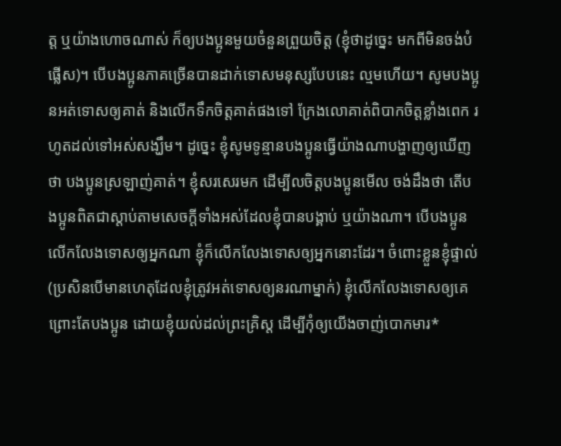ត្ត ឬយ៉ាងហោចណាស់ ក៏ឲ្យបងប្អូនមួយចំនួនព្រួយចិត្ត (ខ្ញុំថាដូច្នេះ មកពីមិនចង់បំផ្លើស)។ បើបងប្អូនភាគច្រើនបានដាក់ទោសមនុស្សបែបនេះ ល្មមហើយ។ សូមបងប្អូនអត់ទោសឲ្យគាត់ និងលើកទឹកចិត្តគាត់ផងទៅ ក្រែងលោគាត់ពិបាកចិត្តខ្លាំងពេក រហូតដល់ទៅអស់សង្ឃឹម។ ដូច្នេះ ខ្ញុំសូមទូន្មានបងប្អូនធ្វើយ៉ាងណាបង្ហាញឲ្យឃើញថា បងប្អូនស្រឡាញ់គាត់។ ខ្ញុំសរសេរមក ដើម្បីលចិត្តបងប្អូនមើល ចង់ដឹងថា តើបងប្អូនពិតជាស្ដាប់តាមសេចក្ដីទាំងអស់ដែលខ្ញុំបានបង្គាប់ ឬយ៉ាងណា។ បើបងប្អូនលើកលែងទោសឲ្យអ្នកណា ខ្ញុំក៏លើកលែងទោសឲ្យអ្នកនោះដែរ។ ចំពោះខ្លួនខ្ញុំផ្ទាល់ (ប្រសិនបើមានហេតុដែលខ្ញុំត្រូវអត់ទោសឲ្យនរណាម្នាក់) ខ្ញុំលើកលែងទោសឲ្យគេ ព្រោះតែបងប្អូន ដោយខ្ញុំយល់ដល់ព្រះគ្រិស្ត ដើម្បីកុំឲ្យយើងចាញ់បោកមារ*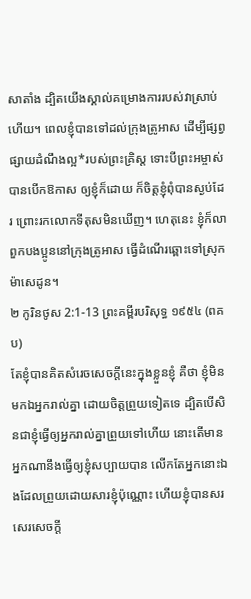សាតាំង ដ្បិតយើងស្គាល់គម្រោងការរបស់វាស្រាប់ហើយ។ ពេលខ្ញុំបានទៅដល់ក្រុងត្រូអាស ដើម្បីផ្សព្វផ្សាយដំណឹងល្អ*របស់ព្រះគ្រិស្ត ទោះបីព្រះអម្ចាស់បានបើកឱកាស ឲ្យខ្ញុំក៏ដោយ ក៏ចិត្តខ្ញុំពុំបានស្ងប់ដែរ ព្រោះរកលោកទីតុសមិនឃើញ។ ហេតុនេះ ខ្ញុំក៏លាពួកបងប្អូននៅក្រុងត្រូអាស ធ្វើដំណើរឆ្ពោះទៅស្រុកម៉ាសេដូន។
២ កូរិនថូស 2:1-13 ព្រះគម្ពីរបរិសុទ្ធ ១៩៥៤ (ពគប)
តែខ្ញុំបានគិតសំរេចសេចក្ដីនេះក្នុងខ្លួនខ្ញុំ គឺថា ខ្ញុំមិនមកឯអ្នករាល់គ្នា ដោយចិត្តព្រួយទៀតទេ ដ្បិតបើសិនជាខ្ញុំធ្វើឲ្យអ្នករាល់គ្នាព្រួយទៅហើយ នោះតើមានអ្នកណានឹងធ្វើឲ្យខ្ញុំសប្បាយបាន លើកតែអ្នកនោះឯងដែលព្រួយដោយសារខ្ញុំប៉ុណ្ណោះ ហើយខ្ញុំបានសរសេរសេចក្ដី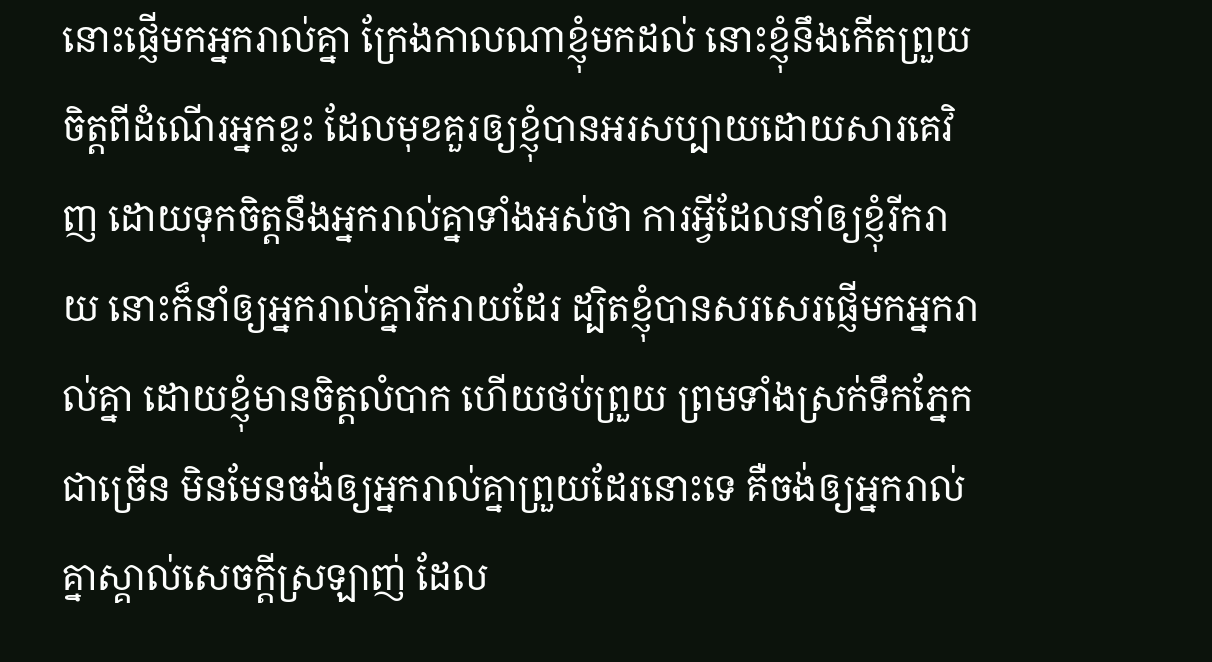នោះផ្ញើមកអ្នករាល់គ្នា ក្រែងកាលណាខ្ញុំមកដល់ នោះខ្ញុំនឹងកើតព្រួយចិត្តពីដំណើរអ្នកខ្លះ ដែលមុខគួរឲ្យខ្ញុំបានអរសប្បាយដោយសារគេវិញ ដោយទុកចិត្តនឹងអ្នករាល់គ្នាទាំងអស់ថា ការអ្វីដែលនាំឲ្យខ្ញុំរីករាយ នោះក៏នាំឲ្យអ្នករាល់គ្នារីករាយដែរ ដ្បិតខ្ញុំបានសរសេរផ្ញើមកអ្នករាល់គ្នា ដោយខ្ញុំមានចិត្តលំបាក ហើយថប់ព្រួយ ព្រមទាំងស្រក់ទឹកភ្នែកជាច្រើន មិនមែនចង់ឲ្យអ្នករាល់គ្នាព្រួយដែរនោះទេ គឺចង់ឲ្យអ្នករាល់គ្នាស្គាល់សេចក្ដីស្រឡាញ់ ដែល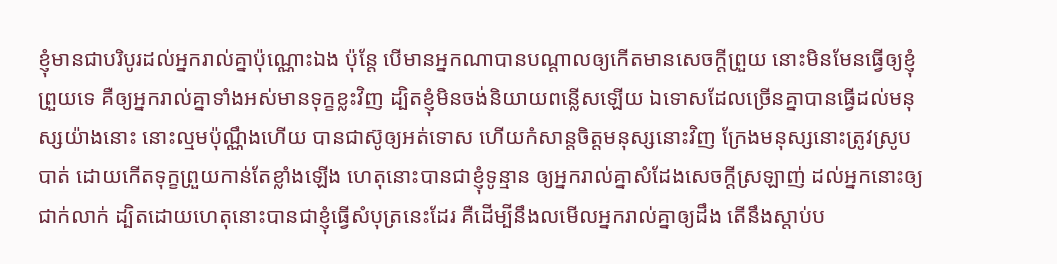ខ្ញុំមានជាបរិបូរដល់អ្នករាល់គ្នាប៉ុណ្ណោះឯង ប៉ុន្តែ បើមានអ្នកណាបានបណ្តាលឲ្យកើតមានសេចក្ដីព្រួយ នោះមិនមែនធ្វើឲ្យខ្ញុំព្រួយទេ គឺឲ្យអ្នករាល់គ្នាទាំងអស់មានទុក្ខខ្លះវិញ ដ្បិតខ្ញុំមិនចង់និយាយពន្លើសឡើយ ឯទោសដែលច្រើនគ្នាបានធ្វើដល់មនុស្សយ៉ាងនោះ នោះល្មមប៉ុណ្ណឹងហើយ បានជាស៊ូឲ្យអត់ទោស ហើយកំសាន្តចិត្តមនុស្សនោះវិញ ក្រែងមនុស្សនោះត្រូវស្រូបបាត់ ដោយកើតទុក្ខព្រួយកាន់តែខ្លាំងឡើង ហេតុនោះបានជាខ្ញុំទូន្មាន ឲ្យអ្នករាល់គ្នាសំដែងសេចក្ដីស្រឡាញ់ ដល់អ្នកនោះឲ្យជាក់លាក់ ដ្បិតដោយហេតុនោះបានជាខ្ញុំធ្វើសំបុត្រនេះដែរ គឺដើម្បីនឹងលមើលអ្នករាល់គ្នាឲ្យដឹង តើនឹងស្តាប់ប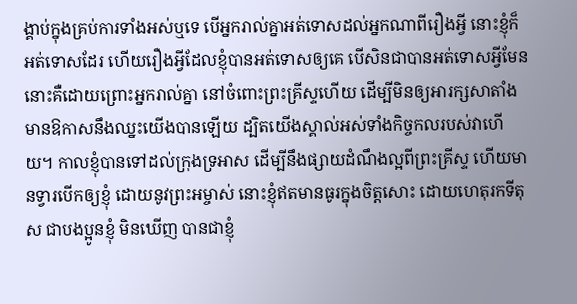ង្គាប់ក្នុងគ្រប់ការទាំងអស់ឬទេ បើអ្នករាល់គ្នាអត់ទោសដល់អ្នកណាពីរឿងអ្វី នោះខ្ញុំក៏អត់ទោសដែរ ហើយរឿងអ្វីដែលខ្ញុំបានអត់ទោសឲ្យគេ បើសិនជាបានអត់ទោសអ្វីមែន នោះគឺដោយព្រោះអ្នករាល់គ្នា នៅចំពោះព្រះគ្រីស្ទហើយ ដើម្បីមិនឲ្យអារក្សសាតាំងមានឱកាសនឹងឈ្នះយើងបានឡើយ ដ្បិតយើងស្គាល់អស់ទាំងកិច្ចកលរបស់វាហើយ។ កាលខ្ញុំបានទៅដល់ក្រុងទ្រអាស ដើម្បីនឹងផ្សាយដំណឹងល្អពីព្រះគ្រីស្ទ ហើយមានទ្វារបើកឲ្យខ្ញុំ ដោយនូវព្រះអម្ចាស់ នោះខ្ញុំឥតមានធូរក្នុងចិត្តសោះ ដោយហេតុរកទីតុស ជាបងប្អូនខ្ញុំ មិនឃើញ បានជាខ្ញុំ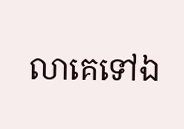លាគេទៅឯ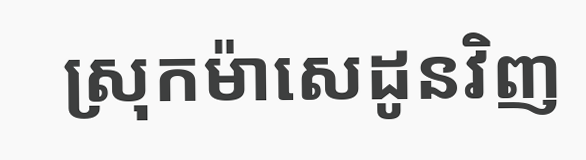ស្រុកម៉ាសេដូនវិញ